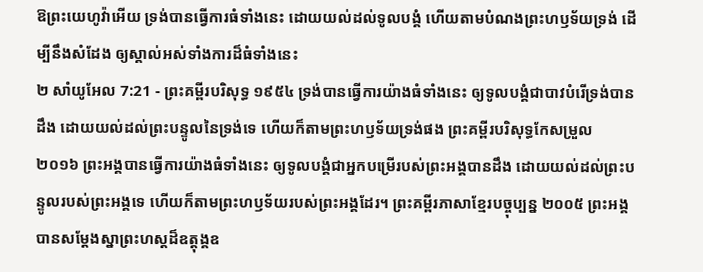ឱព្រះយេហូវ៉ាអើយ ទ្រង់បានធ្វើការធំទាំងនេះ ដោយយល់ដល់ទូលបង្គំ ហើយតាមបំណងព្រះហឫទ័យទ្រង់ ដើម្បីនឹងសំដែង ឲ្យស្គាល់អស់ទាំងការដ៏ធំទាំងនេះ
២ សាំយូអែល 7:21 - ព្រះគម្ពីរបរិសុទ្ធ ១៩៥៤ ទ្រង់បានធ្វើការយ៉ាងធំទាំងនេះ ឲ្យទូលបង្គំជាបាវបំរើទ្រង់បានដឹង ដោយយល់ដល់ព្រះបន្ទូលនៃទ្រង់ទេ ហើយក៏តាមព្រះហឫទ័យទ្រង់ផង ព្រះគម្ពីរបរិសុទ្ធកែសម្រួល ២០១៦ ព្រះអង្គបានធ្វើការយ៉ាងធំទាំងនេះ ឲ្យទូលបង្គំជាអ្នកបម្រើរបស់ព្រះអង្គបានដឹង ដោយយល់ដល់ព្រះបន្ទូលរបស់ព្រះអង្គទេ ហើយក៏តាមព្រះហឫទ័យរបស់ព្រះអង្គដែរ។ ព្រះគម្ពីរភាសាខ្មែរបច្ចុប្បន្ន ២០០៥ ព្រះអង្គបានសម្តែងស្នាព្រះហស្ដដ៏ឧត្តុង្គឧ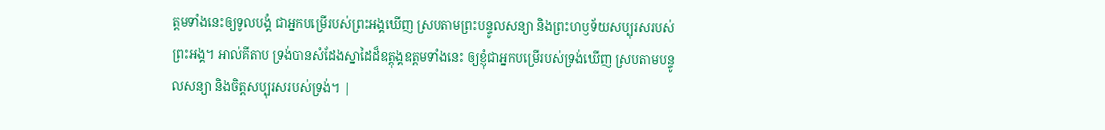ត្ដមទាំងនេះឲ្យទូលបង្គំ ជាអ្នកបម្រើរបស់ព្រះអង្គឃើញ ស្របតាមព្រះបន្ទូលសន្យា និងព្រះហឫទ័យសប្បុរសរបស់ព្រះអង្គ។ អាល់គីតាប ទ្រង់បានសំដែងស្នាដៃដ៏ឧត្តុង្គឧត្តមទាំងនេះ ឲ្យខ្ញុំជាអ្នកបម្រើរបស់ទ្រង់ឃើញ ស្របតាមបន្ទូលសន្យា និងចិត្តសប្បុរសរបស់ទ្រង់។ |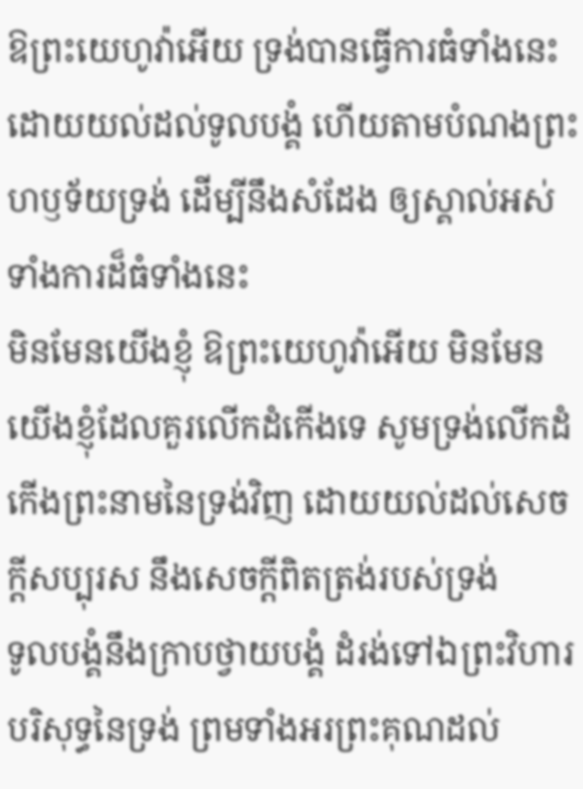ឱព្រះយេហូវ៉ាអើយ ទ្រង់បានធ្វើការធំទាំងនេះ ដោយយល់ដល់ទូលបង្គំ ហើយតាមបំណងព្រះហឫទ័យទ្រង់ ដើម្បីនឹងសំដែង ឲ្យស្គាល់អស់ទាំងការដ៏ធំទាំងនេះ
មិនមែនយើងខ្ញុំ ឱព្រះយេហូវ៉ាអើយ មិនមែនយើងខ្ញុំដែលគួរលើកដំកើងទេ សូមទ្រង់លើកដំកើងព្រះនាមនៃទ្រង់វិញ ដោយយល់ដល់សេចក្ដីសប្បុរស នឹងសេចក្ដីពិតត្រង់របស់ទ្រង់
ទូលបង្គំនឹងក្រាបថ្វាយបង្គំ ដំរង់ទៅឯព្រះវិហារបរិសុទ្ធនៃទ្រង់ ព្រមទាំងអរព្រះគុណដល់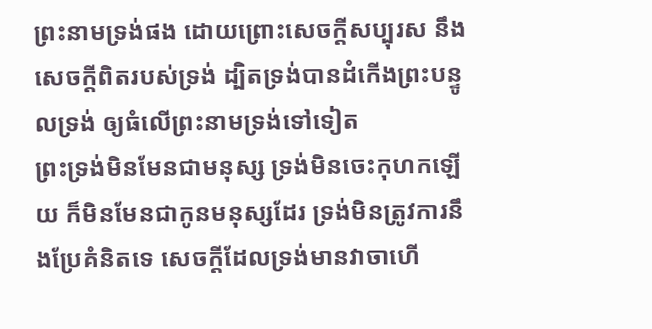ព្រះនាមទ្រង់ផង ដោយព្រោះសេចក្ដីសប្បុរស នឹងសេចក្ដីពិតរបស់ទ្រង់ ដ្បិតទ្រង់បានដំកើងព្រះបន្ទូលទ្រង់ ឲ្យធំលើព្រះនាមទ្រង់ទៅទៀត
ព្រះទ្រង់មិនមែនជាមនុស្ស ទ្រង់មិនចេះកុហកឡើយ ក៏មិនមែនជាកូនមនុស្សដែរ ទ្រង់មិនត្រូវការនឹងប្រែគំនិតទេ សេចក្ដីដែលទ្រង់មានវាចាហើ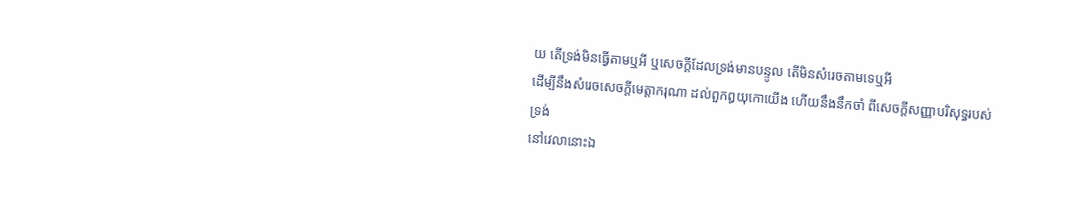យ តើទ្រង់មិនធ្វើតាមឬអី ឬសេចក្ដីដែលទ្រង់មានបន្ទូល តើមិនសំរេចតាមទេឬអី
ដើម្បីនឹងសំរេចសេចក្ដីមេត្តាករុណា ដល់ពួកឰយុកោយើង ហើយនឹងនឹកចាំ ពីសេចក្ដីសញ្ញាបរិសុទ្ធរបស់ទ្រង់
នៅវេលានោះឯ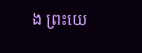ង ព្រះយេ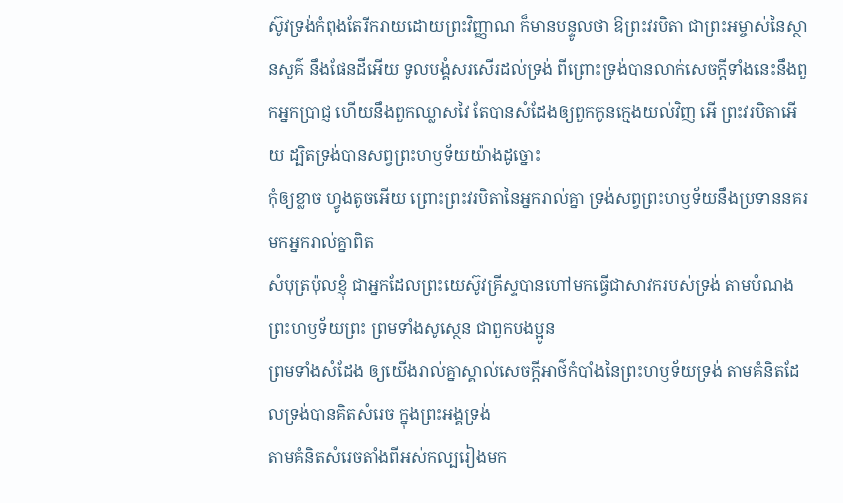ស៊ូវទ្រង់កំពុងតែរីករាយដោយព្រះវិញ្ញាណ ក៏មានបន្ទូលថា ឱព្រះវរបិតា ជាព្រះអម្ចាស់នៃស្ថានសួគ៌ នឹងផែនដីអើយ ទូលបង្គំសរសើរដល់ទ្រង់ ពីព្រោះទ្រង់បានលាក់សេចក្ដីទាំងនេះនឹងពួកអ្នកប្រាជ្ញ ហើយនឹងពួកឈ្លាសវៃ តែបានសំដែងឲ្យពួកកូនក្មេងយល់វិញ អើ ព្រះវរបិតាអើយ ដ្បិតទ្រង់បានសព្វព្រះហឫទ័យយ៉ាងដូច្នោះ
កុំឲ្យខ្លាច ហ្វូងតូចអើយ ព្រោះព្រះវរបិតានៃអ្នករាល់គ្នា ទ្រង់សព្វព្រះហឫទ័យនឹងប្រទាននគរមកអ្នករាល់គ្នាពិត
សំបុត្រប៉ុលខ្ញុំ ជាអ្នកដែលព្រះយេស៊ូវគ្រីស្ទបានហៅមកធ្វើជាសាវករបស់ទ្រង់ តាមបំណងព្រះហឫទ័យព្រះ ព្រមទាំងសូស្ថេន ជាពួកបងប្អូន
ព្រមទាំងសំដែង ឲ្យយើងរាល់គ្នាស្គាល់សេចក្ដីអាថ៌កំបាំងនៃព្រះហឫទ័យទ្រង់ តាមគំនិតដែលទ្រង់បានគិតសំរេច ក្នុងព្រះអង្គទ្រង់
តាមគំនិតសំរេចតាំងពីអស់កល្បរៀងមក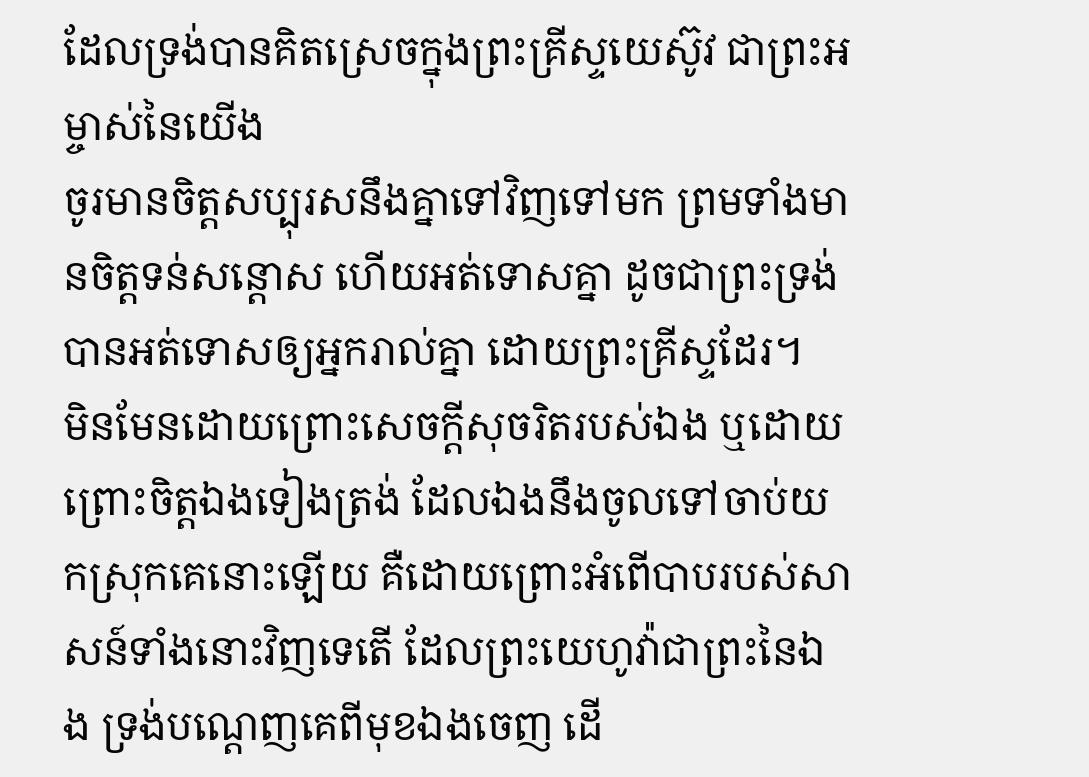ដែលទ្រង់បានគិតស្រេចក្នុងព្រះគ្រីស្ទយេស៊ូវ ជាព្រះអម្ចាស់នៃយើង
ចូរមានចិត្តសប្បុរសនឹងគ្នាទៅវិញទៅមក ព្រមទាំងមានចិត្តទន់សន្តោស ហើយអត់ទោសគ្នា ដូចជាព្រះទ្រង់បានអត់ទោសឲ្យអ្នករាល់គ្នា ដោយព្រះគ្រីស្ទដែរ។
មិនមែនដោយព្រោះសេចក្ដីសុចរិតរបស់ឯង ឬដោយព្រោះចិត្តឯងទៀងត្រង់ ដែលឯងនឹងចូលទៅចាប់យកស្រុកគេនោះឡើយ គឺដោយព្រោះអំពើបាបរបស់សាសន៍ទាំងនោះវិញទេតើ ដែលព្រះយេហូវ៉ាជាព្រះនៃឯង ទ្រង់បណ្តេញគេពីមុខឯងចេញ ដើ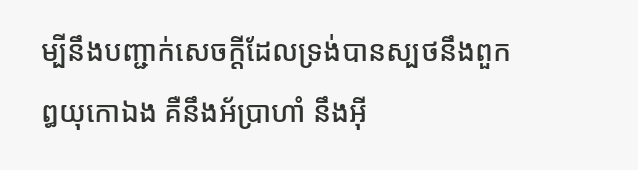ម្បីនឹងបញ្ជាក់សេចក្ដីដែលទ្រង់បានស្បថនឹងពួកឰយុកោឯង គឺនឹងអ័ប្រាហាំ នឹងអ៊ី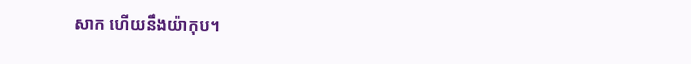សាក ហើយនឹងយ៉ាកុប។